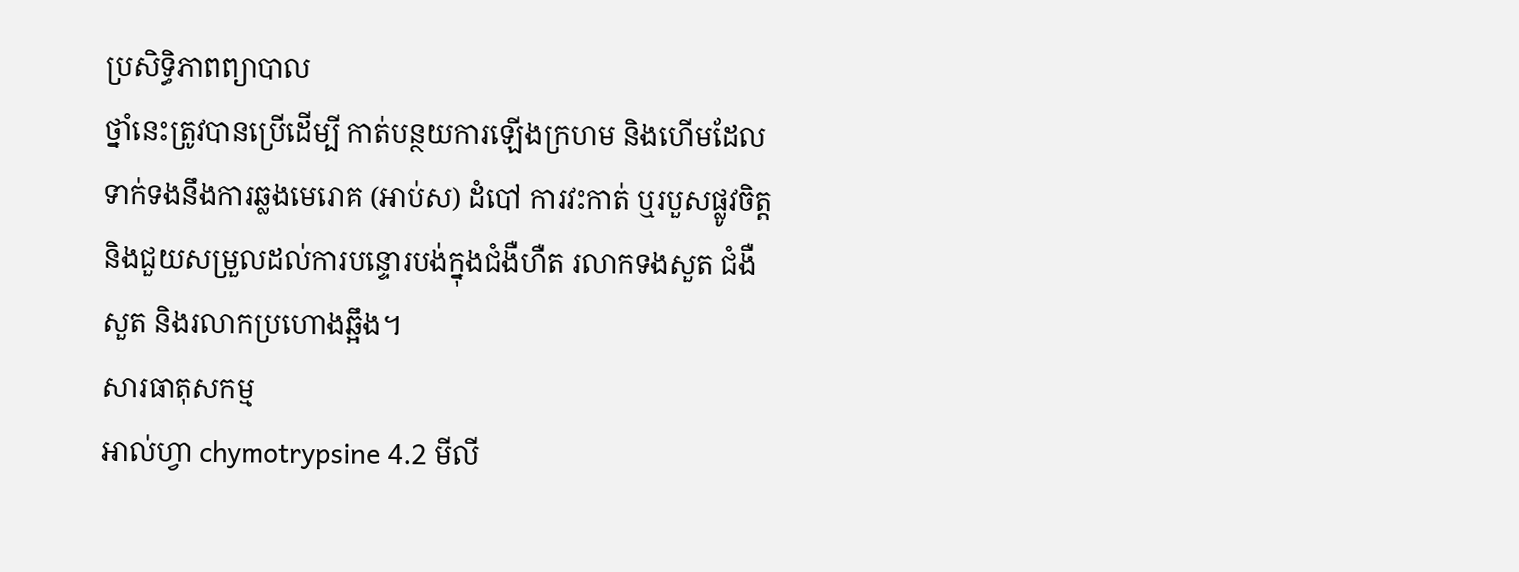ប្រសិទ្ធិភាពព្យាបាល
ថ្នាំនេះត្រូវបានប្រើដើម្បី កាត់បន្ថយការឡើងក្រហម និងហើមដែលទាក់ទងនឹងការឆ្លងមេរោគ (អាប់ស) ដំបៅ ការវះកាត់ ឬរបួសផ្លូវចិត្ត និងជួយសម្រួលដល់ការបន្ទោរបង់ក្នុងជំងឺហឺត រលាកទងសួត ជំងឺសួត និងរលាកប្រហោងឆ្អឹង។
សារធាតុសកម្ម
អាល់ហ្វា chymotrypsine 4.2 មីលី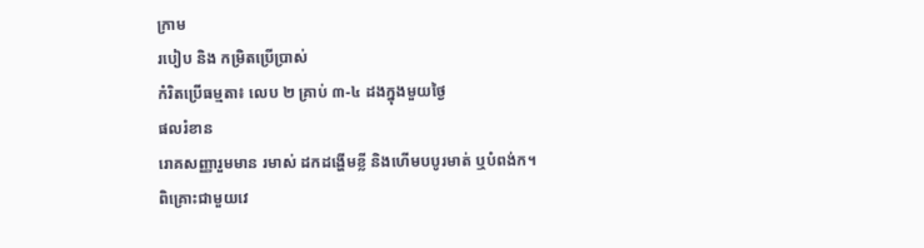ក្រាម
របៀប និង កម្រិតប្រើប្រាស់
កំរិតប្រើធម្មតា៖ លេប ២ គ្រាប់ ៣-៤ ដងក្នុងមួយថ្ងៃ
ផលរំខាន
រោគសញ្ញារួមមាន រមាស់ ដកដង្ហើមខ្លី និងហើមបបូរមាត់ ឬបំពង់ក។
ពិគ្រោះជាមួយវេ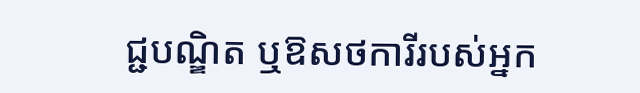ជ្ជបណ្ឌិត ឬឱសថការីរបស់អ្នក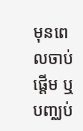មុនពេលចាប់ផ្តើម ឬបញ្ឈប់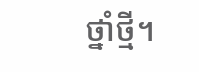ថ្នាំថ្មី។